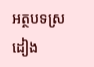អត្ថបទស្រដៀង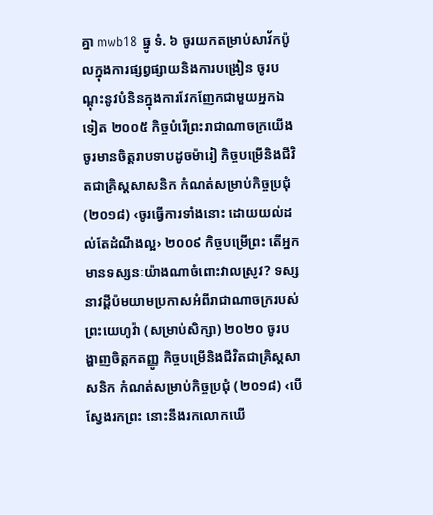គ្នា mwb18 ធ្នូ ទំ. ៦ ចូរយកតម្រាប់សាវ័កប៉ូលក្នុងការផ្សព្វផ្សាយនិងការបង្រៀន ចូរបណ្ដុះនូវបំនិនក្នុងការវែកញែកជាមួយអ្នកឯទៀត ២០០៥ កិច្ចបំរើព្រះរាជាណាចក្រយើង ចូរមានចិត្តរាបទាបដូចម៉ារៀ កិច្ចបម្រើនិងជីវិតជាគ្រិស្តសាសនិក កំណត់សម្រាប់កិច្ចប្រជុំ (២០១៨) ‹ចូរធ្វើការទាំងនោះ ដោយយល់ដល់តែដំណឹងល្អ› ២០០៩ កិច្ចបម្រើព្រះ តើអ្នកមានទស្សនៈយ៉ាងណាចំពោះវាលស្រូវ? ទស្សនាវដ្ដីប៉មយាមប្រកាសអំពីរាជាណាចក្ររបស់ព្រះយេហូវ៉ា (សម្រាប់សិក្សា) ២០២០ ចូរបង្ហាញចិត្តកតញ្ញូ កិច្ចបម្រើនិងជីវិតជាគ្រិស្តសាសនិក កំណត់សម្រាប់កិច្ចប្រជុំ (២០១៨) ‹បើស្វែងរកព្រះ នោះនឹងរកលោកឃើ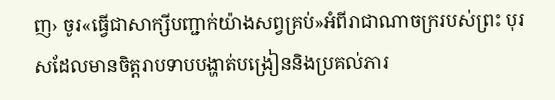ញ› ចូរ«ធ្វើជាសាក្សីបញ្ជាក់យ៉ាងសព្វគ្រប់»អំពីរាជាណាចក្ររបស់ព្រះ បុរសដែលមានចិត្តរាបទាបបង្ហាត់បង្រៀននិងប្រគល់ភារ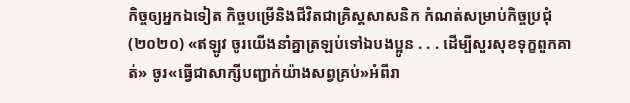កិច្ចឲ្យអ្នកឯទៀត កិច្ចបម្រើនិងជីវិតជាគ្រិស្តសាសនិក កំណត់សម្រាប់កិច្ចប្រជុំ (២០២០) «ឥឡូវ ចូរយើងនាំគ្នាត្រឡប់ទៅឯបងប្អូន . . . ដើម្បីសួរសុខទុក្ខពួកគាត់» ចូរ«ធ្វើជាសាក្សីបញ្ជាក់យ៉ាងសព្វគ្រប់»អំពីរា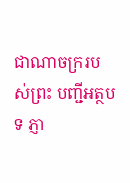ជាណាចក្ររបស់ព្រះ បញ្ជីអត្ថបទ ភ្ញា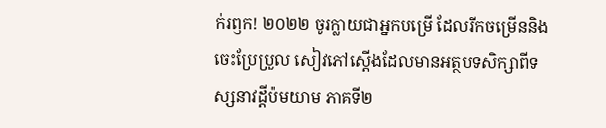ក់រឭក! ២០២២ ចូរក្លាយជាអ្នកបម្រើ ដែលរីកចម្រើននិងចេះប្រែប្រួល សៀវភៅស្តើងដែលមានអត្ថបទសិក្សាពីទស្សនាវដ្ដីប៉មយាម ភាគទី២